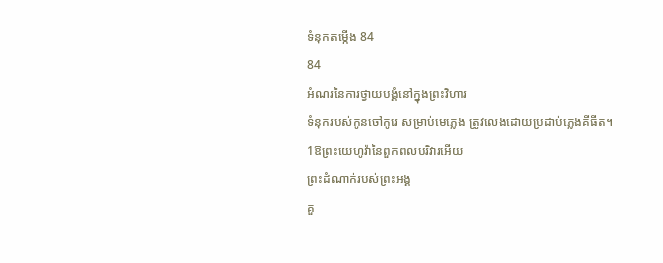ទំនុកតម្កើង 84
84
អំណរនៃការថ្វាយបង្គំនៅក្នុងព្រះវិហារ
ទំនុករបស់កូនចៅកូរេ សម្រាប់មេភ្លេង ត្រូវលេងដោយប្រដាប់ភ្លេងគីធីត។
1ឱព្រះយេហូវ៉ានៃពួកពលបរិវារអើយ
ព្រះដំណាក់របស់ព្រះអង្គ
គួ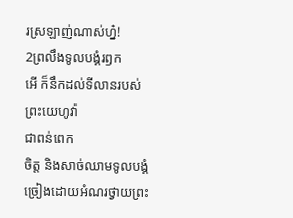រស្រឡាញ់ណាស់ហ្ន៎!
2ព្រលឹងទូលបង្គំរឭក
អើ ក៏នឹកដល់ទីលានរបស់ព្រះយេហូវ៉ា
ជាពន់ពេក
ចិត្ត និងសាច់ឈាមទូលបង្គំ
ច្រៀងដោយអំណរថ្វាយព្រះ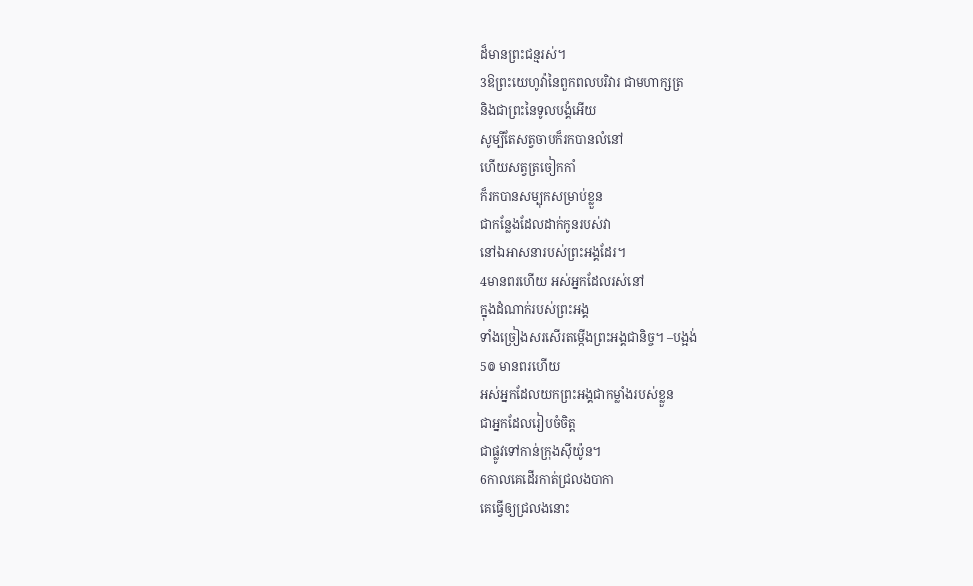ដ៏មានព្រះជន្មរស់។
3ឱព្រះយេហូវ៉ានៃពួកពលបរិវារ ជាមហាក្សត្រ
និងជាព្រះនៃទូលបង្គំអើយ
សូម្បីតែសត្វចាបក៏រកបានលំនៅ
ហើយសត្វត្រចៀកកាំ
ក៏រកបានសម្បុកសម្រាប់ខ្លួន
ជាកន្លែងដែលដាក់កូនរបស់វា
នៅឯអាសនារបស់ព្រះអង្គដែរ។
4មានពរហើយ អស់អ្នកដែលរស់នៅ
ក្នុងដំណាក់របស់ព្រះអង្គ
ទាំងច្រៀងសរសើរតម្កើងព្រះអង្គជានិច្ច។ –បង្អង់
5៙ មានពរហើយ
អស់អ្នកដែលយកព្រះអង្គជាកម្លាំងរបស់ខ្លួន
ជាអ្នកដែលរៀបចំចិត្ត
ជាផ្លូវទៅកាន់ក្រុងស៊ីយ៉ូន។
6កាលគេដើរកាត់ជ្រលងបាកា
គេធ្វើឲ្យជ្រលងនោះ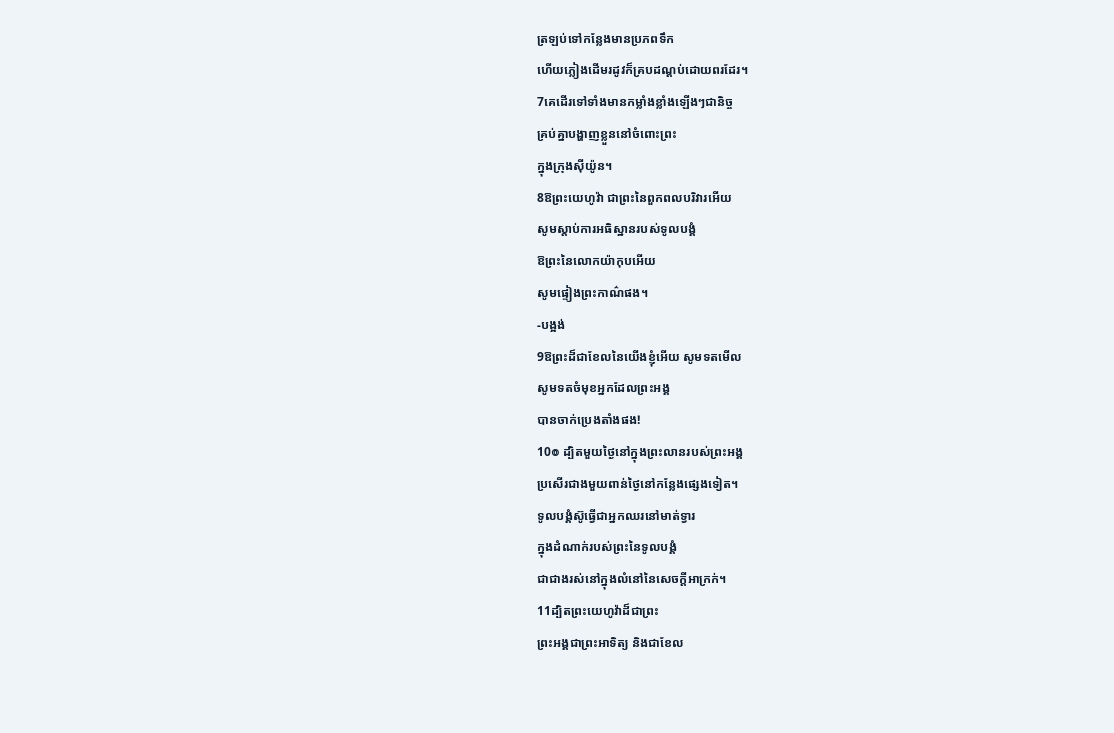ត្រឡប់ទៅកន្លែងមានប្រភពទឹក
ហើយភ្លៀងដើមរដូវក៏គ្របដណ្ដប់ដោយពរដែរ។
7គេដើរទៅទាំងមានកម្លាំងខ្លាំងឡើងៗជានិច្ច
គ្រប់គ្នាបង្ហាញខ្លួននៅចំពោះព្រះ
ក្នុងក្រុងស៊ីយ៉ូន។
8ឱព្រះយេហូវ៉ា ជាព្រះនៃពួកពលបរិវារអើយ
សូមស្តាប់ការអធិស្ឋានរបស់ទូលបង្គំ
ឱព្រះនៃលោកយ៉ាកុបអើយ
សូមផ្ទៀងព្រះកាណ៌ផង។
-បង្អង់
9ឱព្រះដ៏ជាខែលនៃយើងខ្ញុំអើយ សូមទតមើល
សូមទតចំមុខអ្នកដែលព្រះអង្គ
បានចាក់ប្រេងតាំងផង!
10៙ ដ្បិតមួយថ្ងៃនៅក្នុងព្រះលានរបស់ព្រះអង្គ
ប្រសើរជាងមួយពាន់ថ្ងៃនៅកន្លែងផ្សេងទៀត។
ទូលបង្គំស៊ូធ្វើជាអ្នកឈរនៅមាត់ទ្វារ
ក្នុងដំណាក់របស់ព្រះនៃទូលបង្គំ
ជាជាងរស់នៅក្នុងលំនៅនៃសេចក្ដីអាក្រក់។
11ដ្បិតព្រះយេហូវ៉ាដ៏ជាព្រះ
ព្រះអង្គជាព្រះអាទិត្យ និងជាខែល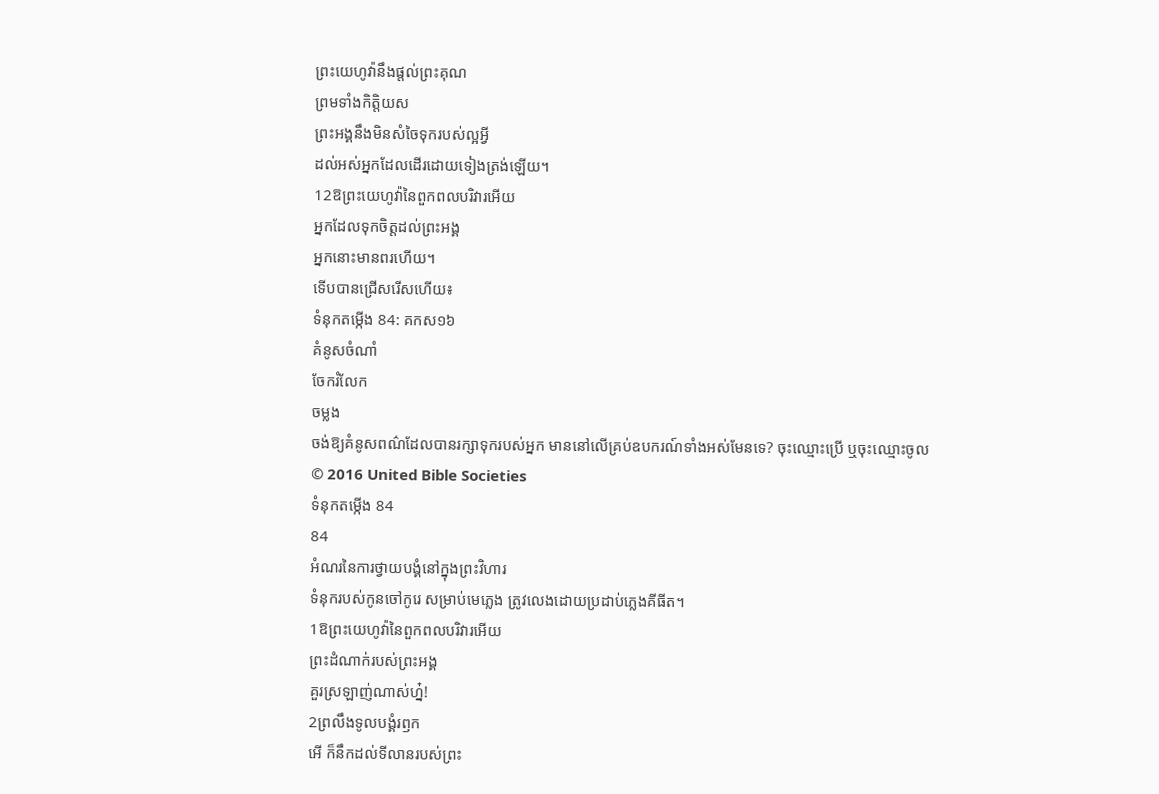ព្រះយេហូវ៉ានឹងផ្តល់ព្រះគុណ
ព្រមទាំងកិត្តិយស
ព្រះអង្គនឹងមិនសំចៃទុករបស់ល្អអ្វី
ដល់អស់អ្នកដែលដើរដោយទៀងត្រង់ឡើយ។
12ឱព្រះយេហូវ៉ានៃពួកពលបរិវារអើយ
អ្នកដែលទុកចិត្តដល់ព្រះអង្គ
អ្នកនោះមានពរហើយ។
ទើបបានជ្រើសរើសហើយ៖
ទំនុកតម្កើង 84: គកស១៦
គំនូសចំណាំ
ចែករំលែក
ចម្លង
ចង់ឱ្យគំនូសពណ៌ដែលបានរក្សាទុករបស់អ្នក មាននៅលើគ្រប់ឧបករណ៍ទាំងអស់មែនទេ? ចុះឈ្មោះប្រើ ឬចុះឈ្មោះចូល
© 2016 United Bible Societies
ទំនុកតម្កើង 84
84
អំណរនៃការថ្វាយបង្គំនៅក្នុងព្រះវិហារ
ទំនុករបស់កូនចៅកូរេ សម្រាប់មេភ្លេង ត្រូវលេងដោយប្រដាប់ភ្លេងគីធីត។
1ឱព្រះយេហូវ៉ានៃពួកពលបរិវារអើយ
ព្រះដំណាក់របស់ព្រះអង្គ
គួរស្រឡាញ់ណាស់ហ្ន៎!
2ព្រលឹងទូលបង្គំរឭក
អើ ក៏នឹកដល់ទីលានរបស់ព្រះ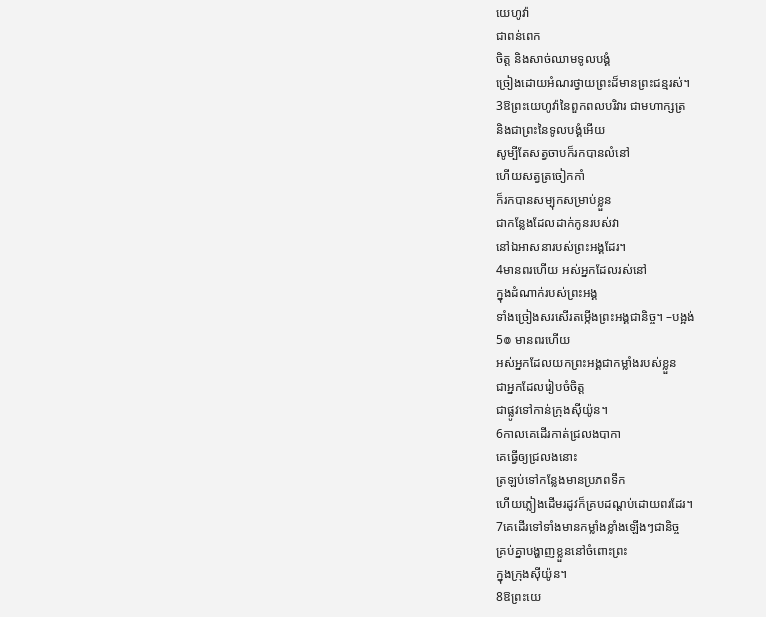យេហូវ៉ា
ជាពន់ពេក
ចិត្ត និងសាច់ឈាមទូលបង្គំ
ច្រៀងដោយអំណរថ្វាយព្រះដ៏មានព្រះជន្មរស់។
3ឱព្រះយេហូវ៉ានៃពួកពលបរិវារ ជាមហាក្សត្រ
និងជាព្រះនៃទូលបង្គំអើយ
សូម្បីតែសត្វចាបក៏រកបានលំនៅ
ហើយសត្វត្រចៀកកាំ
ក៏រកបានសម្បុកសម្រាប់ខ្លួន
ជាកន្លែងដែលដាក់កូនរបស់វា
នៅឯអាសនារបស់ព្រះអង្គដែរ។
4មានពរហើយ អស់អ្នកដែលរស់នៅ
ក្នុងដំណាក់របស់ព្រះអង្គ
ទាំងច្រៀងសរសើរតម្កើងព្រះអង្គជានិច្ច។ –បង្អង់
5៙ មានពរហើយ
អស់អ្នកដែលយកព្រះអង្គជាកម្លាំងរបស់ខ្លួន
ជាអ្នកដែលរៀបចំចិត្ត
ជាផ្លូវទៅកាន់ក្រុងស៊ីយ៉ូន។
6កាលគេដើរកាត់ជ្រលងបាកា
គេធ្វើឲ្យជ្រលងនោះ
ត្រឡប់ទៅកន្លែងមានប្រភពទឹក
ហើយភ្លៀងដើមរដូវក៏គ្របដណ្ដប់ដោយពរដែរ។
7គេដើរទៅទាំងមានកម្លាំងខ្លាំងឡើងៗជានិច្ច
គ្រប់គ្នាបង្ហាញខ្លួននៅចំពោះព្រះ
ក្នុងក្រុងស៊ីយ៉ូន។
8ឱព្រះយេ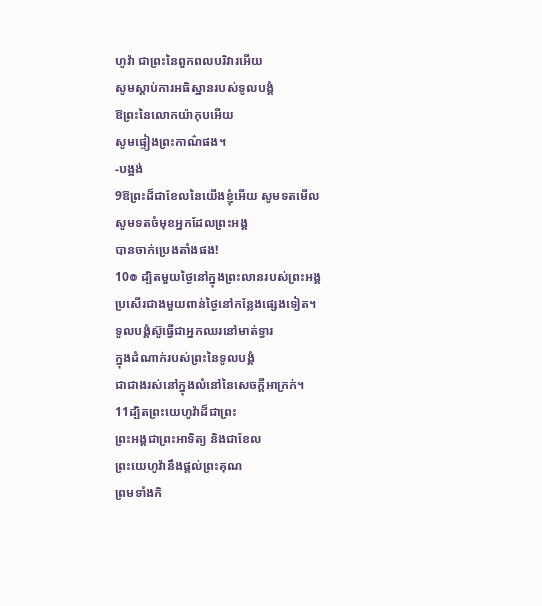ហូវ៉ា ជាព្រះនៃពួកពលបរិវារអើយ
សូមស្តាប់ការអធិស្ឋានរបស់ទូលបង្គំ
ឱព្រះនៃលោកយ៉ាកុបអើយ
សូមផ្ទៀងព្រះកាណ៌ផង។
-បង្អង់
9ឱព្រះដ៏ជាខែលនៃយើងខ្ញុំអើយ សូមទតមើល
សូមទតចំមុខអ្នកដែលព្រះអង្គ
បានចាក់ប្រេងតាំងផង!
10៙ ដ្បិតមួយថ្ងៃនៅក្នុងព្រះលានរបស់ព្រះអង្គ
ប្រសើរជាងមួយពាន់ថ្ងៃនៅកន្លែងផ្សេងទៀត។
ទូលបង្គំស៊ូធ្វើជាអ្នកឈរនៅមាត់ទ្វារ
ក្នុងដំណាក់របស់ព្រះនៃទូលបង្គំ
ជាជាងរស់នៅក្នុងលំនៅនៃសេចក្ដីអាក្រក់។
11ដ្បិតព្រះយេហូវ៉ាដ៏ជាព្រះ
ព្រះអង្គជាព្រះអាទិត្យ និងជាខែល
ព្រះយេហូវ៉ានឹងផ្តល់ព្រះគុណ
ព្រមទាំងកិ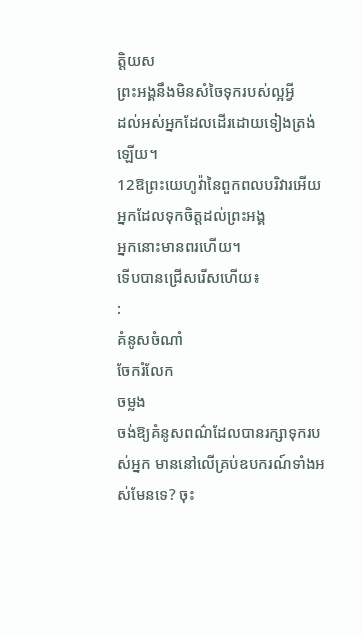ត្តិយស
ព្រះអង្គនឹងមិនសំចៃទុករបស់ល្អអ្វី
ដល់អស់អ្នកដែលដើរដោយទៀងត្រង់ឡើយ។
12ឱព្រះយេហូវ៉ានៃពួកពលបរិវារអើយ
អ្នកដែលទុកចិត្តដល់ព្រះអង្គ
អ្នកនោះមានពរហើយ។
ទើបបានជ្រើសរើសហើយ៖
:
គំនូសចំណាំ
ចែករំលែក
ចម្លង
ចង់ឱ្យគំនូសពណ៌ដែលបានរក្សាទុករបស់អ្នក មាននៅលើគ្រប់ឧបករណ៍ទាំងអស់មែនទេ? ចុះ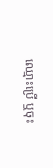ឈ្មោះប្រើ ឬចុះ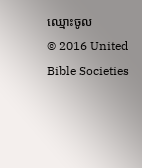ឈ្មោះចូល
© 2016 United Bible Societies